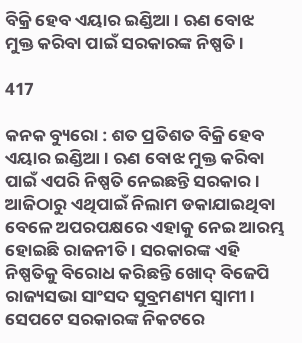ବିକ୍ରି ହେବ ଏୟାର ଇଣ୍ଡିଆ । ଋଣ ବୋଝ ମୁକ୍ତ କରିବା ପାଇଁ ସରକାରଙ୍କ ନିଷ୍ପତି ।

417

କନକ ବ୍ୟୁରୋ : ଶତ ପ୍ରତିଶତ ବିକ୍ରି ହେବ ଏୟାର ଇଣ୍ଡିଆ । ଋଣ ବୋଝ ମୁକ୍ତ କରିବା ପାଇଁ ଏପରି ନିଷ୍ପତି ନେଇଛନ୍ତି ସରକାର । ଆଜିଠାରୁ ଏଥିପାଇଁ ନିଲାମ ଡକାଯାଇଥିବା ବେଳେ ଅପରପକ୍ଷରେ ଏହାକୁ ନେଇ ଆରମ୍ଭ ହୋଇଛି ରାଜନୀତି । ସରକାରଙ୍କ ଏହି ନିଷ୍ପତିକୁ ବିରୋଧ କରିଛନ୍ତି ଖୋଦ୍ ବିଜେପି ରାଜ୍ୟସଭା ସାଂସଦ ସୁବ୍ରମଣ୍ୟମ ସ୍ୱାମୀ । ସେପଟେ ସରକାରଙ୍କ ନିକଟରେ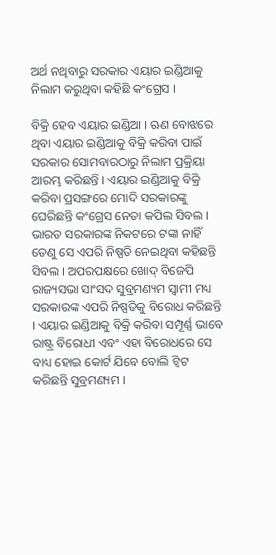ଅର୍ଥ ନଥିବାରୁ ସରକାର ଏୟାର ଇଣ୍ଡିଆକୁ ନିଲାମ କରୁଥିବା କହିଛି କଂଗ୍ରେସ ।

ବିକ୍ରି ହେବ ଏୟାର ଇଣ୍ଡିଆ । ଋଣ ବୋଝରେ ଥିବା ଏୟାର ଇଣ୍ଡିଆକୁ ବିକ୍ରି କରିବା ପାଇଁ ସରକାର ସୋମବାରଠାରୁ ନିଲାମ ପ୍ରକ୍ରିୟା ଆରମ୍ଭ କରିଛନ୍ତି । ଏୟାର ଇଣ୍ଡିଆକୁ ବିକ୍ରି କରିବା ପ୍ରସଙ୍ଗରେ ମୋଦି ସରକାରଙ୍କୁ ଘେରିଛନ୍ତି କଂଗ୍ରେସ ନେତା କପିଲ ସିବଲ । ଭାରତ ସରକାରଙ୍କ ନିକଟରେ ଟଙ୍କା ନାହିଁ ତେଣୁ ସେ ଏପରି ନିଷ୍ପତି ନେଇଥିବା କହିଛନ୍ତି ସିବଲ । ଅପରପକ୍ଷରେ ଖୋଦ୍ ବିଜେପି ରାଜ୍ୟସଭା ସାଂସଦ ସୁବ୍ରମଣ୍ୟମ ସ୍ୱାମୀ ମଧ୍ୟ ସରକାରଙ୍କ ଏପରି ନିଷ୍ପତିକୁ ବିରୋଧ କରିଛନ୍ତି । ଏୟାର ଇଣ୍ଡିଆକୁ ବିକ୍ରି କରିବା ସମ୍ପୂର୍ଣ୍ଣ ଭାବେ ରାଷ୍ଟ୍ର ବିରୋଧୀ ଏବଂ ଏହା ବିରୋଧରେ ସେ ବାଧ୍ୟ ହୋଇ କୋର୍ଟ ଯିବେ ବୋଲି ଟ୍ୱିଟ କରିଛନ୍ତି ସୁବ୍ରମଣ୍ୟମ ।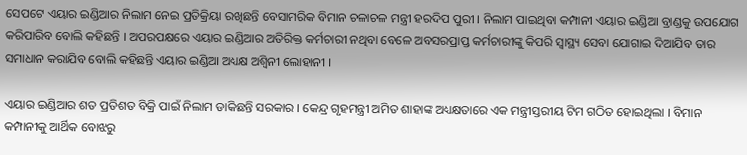ସେପଟେ ଏୟାର ଇଣ୍ଡିଆର ନିଲାମ ନେଇ ପ୍ରତିକ୍ରିୟା ରଖିଛନ୍ତି ବେସାମରିକ ବିମାନ ଚଳାଚଳ ମନ୍ତ୍ରୀ ହରଦିପ ପୁରୀ । ନିଲାମ ପାଇଥିବା କମ୍ପାନୀ ଏୟାର ଇଣ୍ଡିଆ ବ୍ରାଣ୍ଡକୁ ଉପଯୋଗ କରିପାରିବ ବୋଲି କହିଛନ୍ତି । ଅପରପକ୍ଷରେ ଏୟାର ଇଣ୍ଡିଆର ଅତିରିକ୍ତ କର୍ମଚାରୀ ନଥିବା ବେଳେ ଅବସରପ୍ରାପ୍ତ କର୍ମଚାରୀଙ୍କୁ କିପରି ସ୍ୱାସ୍ଥ୍ୟ ସେବା ଯୋଗାଇ ଦିଆଯିବ ତାର ସମାଧାନ କରାଯିବ ବୋଲି କହିଛନ୍ତି ଏୟାର ଇଣ୍ଡିଆ ଅଧ୍ୟକ୍ଷ ଅଶ୍ୱିନୀ ଲୋହାନୀ ।

ଏୟାର ଇଣ୍ଡିଆର ଶତ ପ୍ରତିଶତ ବିକ୍ରି ପାଇଁ ନିଲାମ ଡାକିଛନ୍ତି ସରକାର । କେନ୍ଦ୍ର ଗୃହମନ୍ତ୍ରୀ ଅମିତ ଶାହାଙ୍କ ଅଧ୍ୟକ୍ଷତାରେ ଏକ ମନ୍ତ୍ରୀସ୍ତରୀୟ ଟିମ ଗଠିତ ହୋଇଥିଲା । ବିମାନ କମ୍ପାନୀକୁ ଆର୍ଥିକ ବୋଝରୁ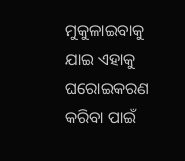ମୁକୁଳାଇବାକୁ ଯାଇ ଏହାକୁ ଘରୋଇକରଣ କରିବା ପାଇଁ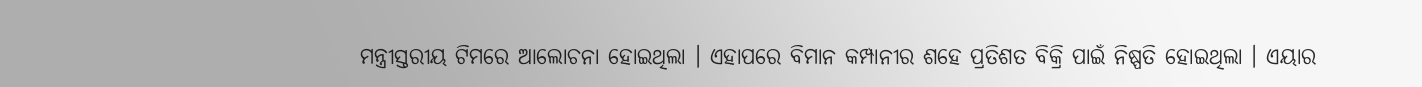ମନ୍ତ୍ରୀସ୍ତରୀୟ ଟିମରେ ଆଲୋଚନା ହୋଇଥିଲା । ଏହାପରେ ବିମାନ କମ୍ପାନୀର ଶହେ ପ୍ରତିଶତ ବିକ୍ରି ପାଇଁ ନିଷ୍ପତି ହୋଇଥିଲା । ଏୟାର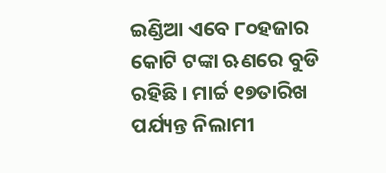ଇଣ୍ଡିଆ ଏବେ ୮୦ହଜାର କୋଟି ଟଙ୍କା ଋଣରେ ବୁଡି ରହିଛି । ମାର୍ଚ୍ଚ ୧୭ତାରିଖ ପର୍ଯ୍ୟନ୍ତ ନିଲାମୀ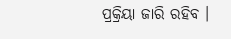ପ୍ରକ୍ରିୟା ଜାରି ରହିବ ।